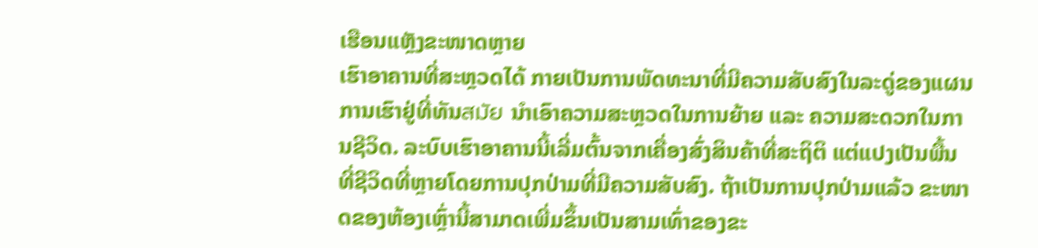ເຮືອນແຫຼັງຂະໜາດຫຼາຍ
ເຮົາອາຄານທີ່ສະຫຼວດໄດ້ ກາຍເປັນການພັດທະນາທີ່ມີຄວາມສັບສົງໃນລະດູ່ຂອງແຜນການເຮົາຢູ່ທີ່ທັນสมัย ນຳເອົາຄວາມສະຫຼວດໃນການຍ້າຍ ແລະ ຄວາມສະດວກໃນການຊີວິດ. ລະບົບເຮົາອາຄານນີ້ເລີ່ມຕົ້ນຈາກເຄື່ອງສົ່ງສິນຄ້າທີ່ສະຖິຕິ ແຕ່ແປງເປັນພື້ນທີ່ຊີວິດທີ່ຫຼາຍໂດຍການປຸກປ່າມທີ່ມີຄວາມສັບສົງ. ຖ້າເປັນການປຸກປ່າມແລ້ວ ຂະໜາດຂອງຫ້ອງເຫຼົ່ານີ້ສາມາດເພີ່ມຂຶ້ນເປັນສາມເທົ່າຂອງຂະ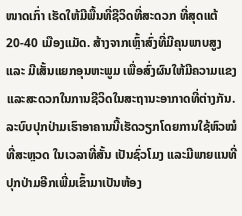ໜາດເກົ່າ ເຮັດໃຫ້ມີພື້ນທີ່ຊີວິດທີ່ສະດວກ ທີ່ສຸດແຕ້ 20-40 ເມືອງແມັດ. ສ້າງຈາກເຫຼົ້າສົ່ງທີ່ມີຄຸນພາບສູງ ແລະ ມີເສັ້ນແຍກອຸນຫະພູມ ເພື່ອສົ່ງຜົນໃຫ້ມີຄວາມແຂງແລະສະດວກໃນການຊີວິດໃນສະຖານະອາກາດທີ່ຕ່າງກັນ. ລະບົບປຸກປ່າມເຮົາອາຄານນີ້ເຮັດວຽກໂດຍການໃຊ້ຫົວໝໍທີ່ສະຫຼວດ ໃນເວລາທີ່ສັ້ນ ເປັນຊົ່ວໂມງ ແລະມີພາຍແນທີ່ປຸກປ່າມອີກເພີ່ມເຂົ້າມາເປັນຫ້ອງ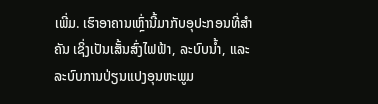ເພີ່ມ. ເຮົາອາຄານເຫຼົ່ານີ້ມາກັບອຸປະກອນທີ່ສຳຄັນ ເຊິ່ງເປັນເສັ້ນສົ່ງໄຟຟ້າ, ລະບົບນ້ຳ, ແລະ ລະບົບການປ່ຽນແປງອຸນຫະພູມ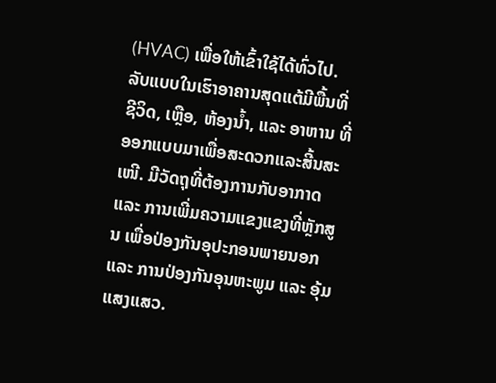(HVAC) ເພື່ອໃຫ້ເຂົ້າໃຊ້ໄດ້ທົ່ວໄປ. ລັບແບບໃນເຮົາອາຄານສຸດແຕ້ມີພື້ນທີ່ຊີວິດ, ເຫຼືອ, ຫ້ອງນ້ຳ, ແລະ ອາຫານ ທີ່ອອກແບບມາເພື່ອສະດວກແລະສີ້ນສະເໜີ. ມີວັດຖຸທີ່ຕ້ອງການກັບອາກາດ ແລະ ການເພີ່ມຄວາມແຂງແຂງທີ່ຫຼັກສູນ ເພື່ອປ່ອງກັນອຸປະກອນພາຍນອກ ແລະ ການປ່ອງກັນອຸນຫະພູມ ແລະ ອຸ້ມແສງແສວ.